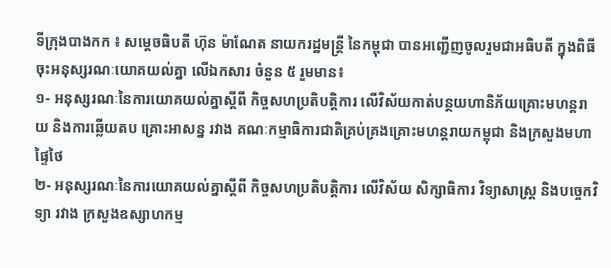ទីក្រុងបាងកក ៖ សម្តេចធិបតី ហ៊ុន ម៉ាណែត នាយករដ្ឋមន្ត្រី នៃកម្ពុជា បានអញ្ជើញចូលរួមជាអធិបតី ក្នុងពិធីចុះអនុស្សរណៈយោគយល់គ្នា លើឯកសារ ចំនួន ៥ រួមមាន៖
១- អនុស្សរណៈនៃការយោគយល់គ្នាស្តីពី កិច្ចសហប្រតិបត្តិការ លើវិស័យកាត់បន្ថយហានិភ័យគ្រោះមហន្តរាយ និងការឆ្លើយតប គ្រោះអាសន្ន រវាង គណៈកម្មាធិការជាតិគ្រប់គ្រងគ្រោះមហន្តរាយកម្ពុជា និងក្រសួងមហាផ្ទៃថៃ
២- អនុស្សរណៈនៃការយោគយល់គ្នាស្តីពី កិច្ចសហប្រតិបត្តិការ លើវិស័យ សិក្សាធិការ វិទ្យាសាស្ត្រ និងបច្ចេកវិទ្យា រវាង ក្រសួងឧស្សាហកម្ម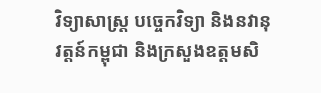វិទ្យាសាស្ត្រ បច្ចេកវិទ្យា និងនវានុវត្តន៍កម្ពុជា និងក្រសួងឧត្តមសិ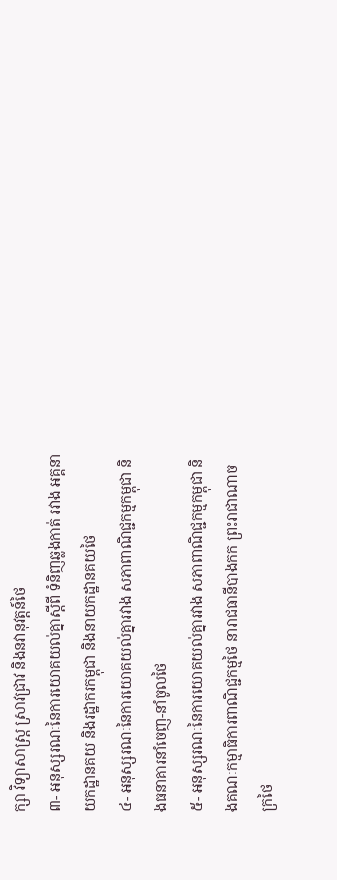ក្សា វិទ្យាសាស្ត្រ ស្រាវជ្រាវ និងនវានុវត្តន៍ថៃ
៣- អនុស្សរណៈនៃការយោគយល់គ្នាស្តីពី ទំនិញឆ្លងកាត់ រវាង អគ្គនាយកដ្ឋានគយ និងរដ្ឋាករកម្ពុជា និងនាយកដ្ឋានគយថៃ
៤- អនុស្សរណៈនៃការយោគយល់គ្នារវាង សភាពាណិជ្ជកម្មកម្ពុជា និងធនាគារនាំចេញ-នាំចូលថៃ
៥- អនុស្សរណៈនៃការយោគយល់គ្នារវាង សភាពាណិជ្ជកម្មកម្ពុជា និងគណៈកម្មាធិការពាណិជ្ជកម្មថៃ នារាជធានីបាងកក ព្រះរាជាណាចក្រថៃ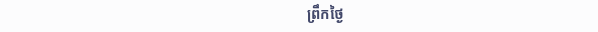ព្រឹកថ្ងៃ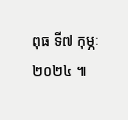ពុធ ទី៧ កុម្ភៈ ២០២៤ ៕